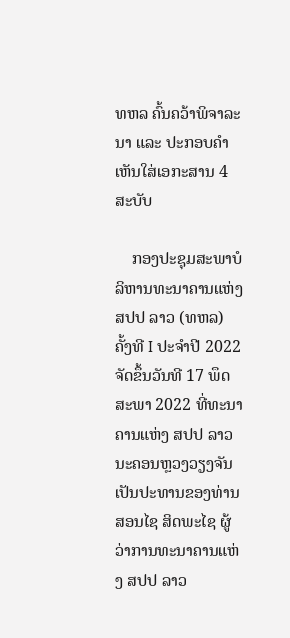ທຫລ ຄົ້ນຄວ້າພິຈາລະນາ ແລະ ປະກອບຄຳເຫັນໃສ່ເອກະສານ 4 ສະບັບ

    ກອງປະຊຸມສະພາບໍລິຫານທະນາຄານແຫ່ງສປປ ລາວ (ທຫລ)  ຄັ້ງທີ I ປະຈຳປີ 2022 ຈັດຂຶ້ນວັນທີ 17 ພຶດສະພາ 2022 ທີ່ທະນາຄານແຫ່ງ ສປປ ລາວ ນະຄອນຫຼວງວຽງຈັນ ເປັນປະທານຂອງທ່ານ ສອນໄຊ ສິດພະໄຊ ຜູ້ວ່າການທະນາຄານແຫ່ງ ສປປ ລາວ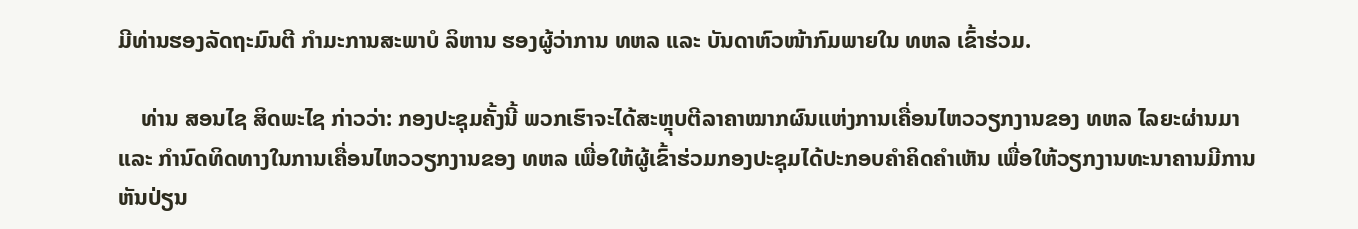ມີທ່ານຮອງລັດຖະມົນຕີ ກຳມະການສະພາບໍ ລິຫານ ຮອງຜູ້ວ່າການ ທຫລ ແລະ ບັນດາຫົວໜ້າກົມພາຍໃນ ທຫລ ເຂົ້າຮ່ວມ.

    ທ່ານ ສອນໄຊ ສິດພະໄຊ ກ່າວວ່າ: ກອງປະຊຸມຄັ້ງນີ້ ພວກເຮົາຈະໄດ້ສະຫຼຸບຕີລາຄາໝາກຜົນແຫ່ງການເຄື່ອນໄຫວວຽກງານຂອງ ທຫລ ໄລຍະຜ່ານມາ ແລະ ກຳນົດທິດທາງໃນການເຄື່ອນໄຫວວຽກງານຂອງ ທຫລ ເພື່ອໃຫ້ຜູ້ເຂົ້າຮ່ວມກອງປະຊຸມໄດ້ປະກອບຄຳຄິດຄຳເຫັນ ເພື່ອໃຫ້ວຽກງານທະນາຄານມີການຫັນປ່ຽນ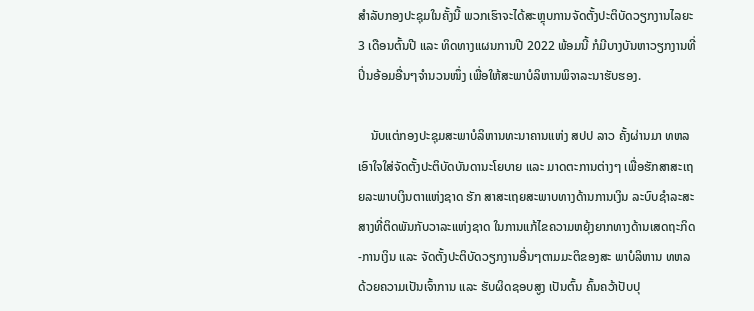ສໍາລັບກອງປະຊຸມໃນຄັ້ງນີ້ ພວກເຮົາຈະໄດ້ສະຫຼຸບການຈັດຕັ້ງປະຕິບັດວຽກງານໄລຍະ 3 ເດືອນຕົ້ນປີ ແລະ ທິດທາງແຜນການປີ 2022 ພ້ອມນີ້ ກໍມີບາງບັນຫາວຽກງານທີ່ປິ່ນອ້ອມອື່ນໆຈຳນວນໜຶ່ງ ເພື່ອໃຫ້ສະພາບໍລິຫານພິຈາລະນາຮັບຮອງ.

    ນັບແຕ່ກອງປະຊຸມສະພາບໍລິຫານທະນາຄານແຫ່ງ ສປປ ລາວ ຄັ້ງຜ່ານມາ ທຫລ ເອົາໃຈໃສ່ຈັດຕັ້ງປະຕິບັດບັນດານະໂຍບາຍ ແລະ ມາດຕະການຕ່າງໆ ເພື່ອຮັກສາສະເຖຍລະພາບເງິນຕາແຫ່ງຊາດ ຮັກ ສາສະເຖຍສະພາບທາງດ້ານການເງິນ ລະບົບຊຳລະສະສາງທີ່ຕິດພັນກັບວາລະແຫ່ງຊາດ ໃນການແກ້ໄຂຄວາມຫຍຸ້ງຍາກທາງດ້ານເສດຖະກິດ-ການເງິນ ແລະ ຈັດຕັ້ງປະຕິບັດວຽກງານອື່ນໆຕາມມະຕິຂອງສະ ພາບໍລິຫານ ທຫລ ດ້ວຍຄວາມເປັນເຈົ້າການ ແລະ ຮັບຜິດຊອບສູງ ເປັນຕົ້ນ ຄົ້ນຄວ້າປັບປຸ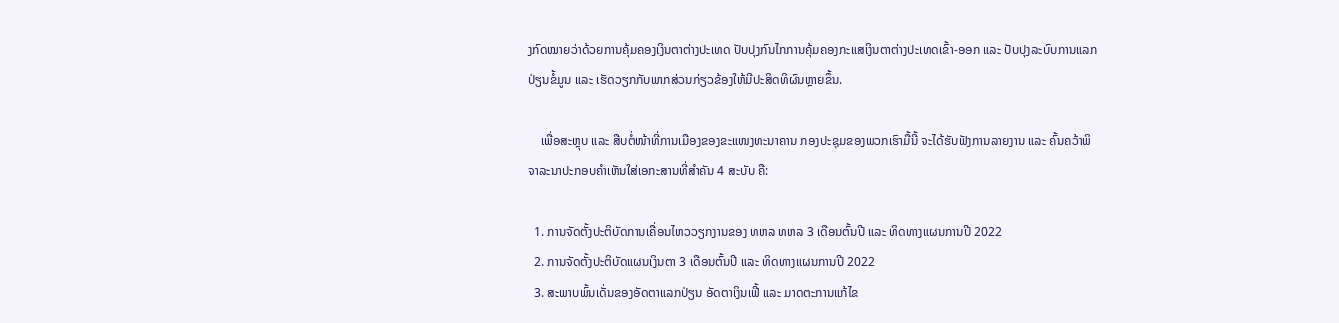ງກົດໝາຍວ່າດ້ວຍການຄຸ້ມຄອງເງິນຕາຕ່າງປະເທດ ປັບປຸງກົນໄກການຄຸ້ມຄອງກະແສເງິນຕາຕ່າງປະເທດເຂົ້າ-ອອກ ແລະ ປັບປຸງລະບົບການແລກປ່ຽນຂໍ້ມູນ ແລະ ເຮັດວຽກກັບພາກສ່ວນກ່ຽວຂ້ອງໃຫ້ມີປະສິດທິຜົນຫຼາຍຂຶ້ນ.

    ເພື່ອສະຫຼຸບ ແລະ ສືບຕໍ່ໜ້າທີ່ການເມືອງຂອງຂະແໜງທະນາຄານ ກອງປະຊຸມຂອງພວກເຮົາມື້ນີ້ ຈະໄດ້ຮັບຟັງການລາຍງານ ແລະ ຄົ້ນຄວ້າພິຈາລະນາປະກອບຄຳເຫັນໃສ່ເອກະສານທີ່ສຳຄັນ 4 ສະບັບ ຄື:

  1. ການຈັດຕັ້ງປະຕິບັດການເຄື່ອນໄຫວວຽກງານຂອງ ທຫລ ທຫລ 3 ເດືອນຕົ້ນປີ ແລະ ທິດທາງແຜນການປີ 2022
  2. ການຈັດຕັ້ງປະຕິບັດແຜນເງິນຕາ 3 ເດືອນຕົ້ນປີ ແລະ ທິດທາງແຜນການປີ 2022
  3. ສະພາບພົ້ນເດັ່ນຂອງອັດຕາແລກປ່ຽນ ອັດຕາເງິນເຟີ້ ແລະ ມາດຕະການແກ້ໄຂ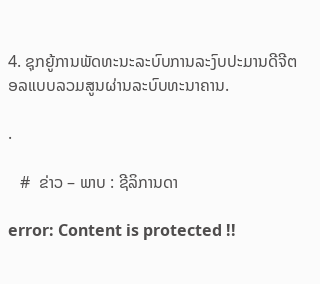4. ຊຸກຍູ້ການພັດທະນະລະບົບການລະງົບປະມານດີຈີຕອລແບບລວມສູນຜ່ານລະບົບທະນາຄານ.

.

   #  ຂ່າວ – ພາບ : ຊີລິການດາ

error: Content is protected !!